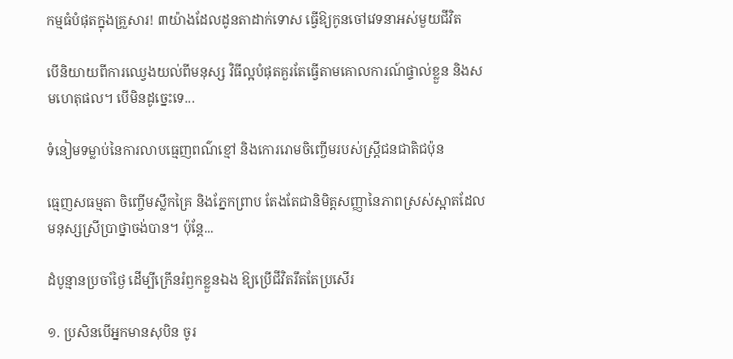កម្មធំបំផុតក្នុងគ្រួសារ! ៣យ៉ាងដែលដូនតាដាក់ទោស ធ្វើឱ្យកូនចៅវេទនាអស់មួយជីវិត

បើនិយាយពីការឈ្វេងយល់ពីមនុស្ស វិធីល្អបំផុតគួរតែធ្វើតាមគោលការណ៍ផ្ទាល់ខ្លួន និងសមហេតុផល។ បើមិនដូច្នេះទេ...

ទំនៀមទម្លាប់នៃការលាបធ្មេញពណ៌ខ្មៅ និងកោររោមចិញ្ចើមរបស់ស្ត្រីជនជាតិជប៉ុន

ធ្មេញសធម្មតា ចិញ្ចើមស្លឹកគ្រៃ និងភ្នែកព្រាប តែងតែជានិមិត្តសញ្ញានៃភាពស្រស់ស្អាតដែលមនុស្សស្រីប្រាថ្នាចង់បាន។ ប៉ុន្តែ...

ដំបូន្មានប្រចាំថ្ងៃ ដើម្បីក្រើនរំឭកខ្លួនឯង ឱ្យប្រើជីវិតរឹតតែប្រសើរ

១. ប្រសិនបើអ្នកមានសុបិន ចូរ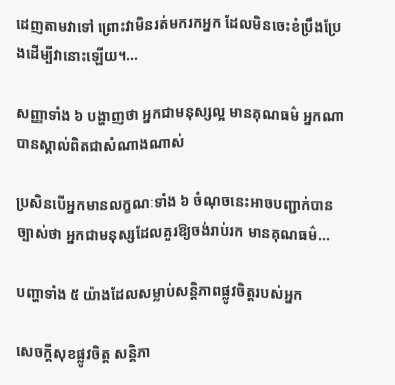ដេញតាមវាទៅ ព្រោះវាមិនរត់មករកអ្នក ដែលមិនចេះខំប្រឹងប្រែងដើម្បីវានោះឡើយ។...

សញ្ញាទាំង ៦ បង្ហាញថា អ្នកជាមនុស្សល្អ មានគុណធម៌ អ្នកណាបានស្គាល់ពិតជាសំណាងណាស់

ប្រសិនបើអ្នកមានលក្ខណៈទាំង ៦ ចំណុចនេះអាចបញ្ជាក់បានច្បាស់ថា អ្នកជាមនុស្សដែលគួរឱ្យចង់រាប់រក មានគុណធម៌...

បញ្ហាទាំង ៥ យ៉ាងដែលសម្លាប់សន្តិភាពផ្លូវចិត្តរបស់អ្នក

សេចក្ដីសុខផ្លូវចិត្ត សន្តិភា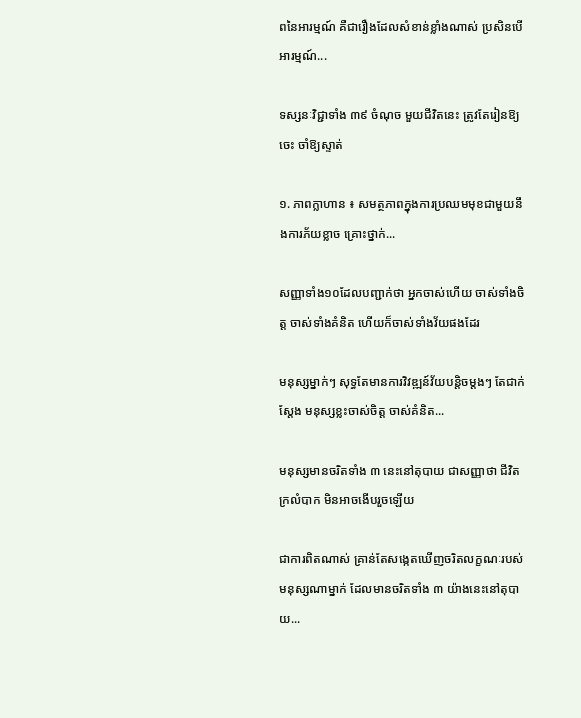ពនៃអារម្មណ៍ គឺជារឿងដែលសំខាន់ខ្លាំងណាស់ ប្រសិនបើអារម្មណ៍...

ទស្សនៈវិជ្ជាទាំង ៣៩ ចំណុច មួយជីវិតនេះ ត្រូវតែរៀនឱ្យចេះ ចាំឱ្យស្ទាត់

១. ភាពក្លាហាន ៖ សមត្ថភាពក្នុងការប្រឈមមុខជាមួយនឹងការភ័យខ្លាច គ្រោះថ្នាក់...

សញ្ញាទាំង១០ដែលបញ្ជាក់ថា អ្នកចាស់ហើយ ចាស់ទាំងចិត្ត ចាស់ទាំងគំនិត ហើយក៏ចាស់ទាំងវ័យផងដែរ

មនុស្សម្នាក់ៗ សុទ្ធតែមានការវិវឌ្ឍន៍វ័យបន្តិចម្ដងៗ តែជាក់ស្ដែង មនុស្សខ្លះចាស់ចិត្ត ចាស់គំនិត...

មនុស្សមានចរិតទាំង ៣ នេះនៅតុបាយ ជាសញ្ញាថា ជីវិតក្រលំបាក មិនអាចងើបរួចឡើយ

ជាការពិតណាស់ គ្រាន់តែសង្កេតឃើញចរិតលក្ខណៈរបស់មនុស្សណាម្នាក់ ដែលមានចរិតទាំង ៣ យ៉ាងនេះនៅតុបាយ...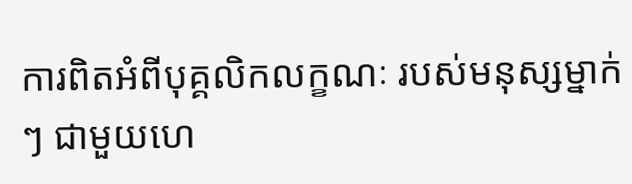ការពិតអំពីបុគ្គលិកលក្ខណៈ របស់មនុស្សម្នាក់ៗ ជាមួយហេ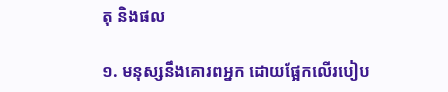តុ និងផល

១. មនុស្សនឹងគោរពអ្នក ដោយផ្អែកលើរបៀប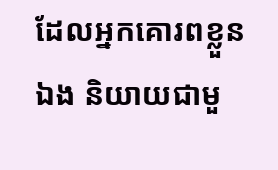ដែលអ្នកគោរពខ្លួនឯង និយាយជាមួ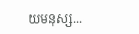យមនុស្ស...